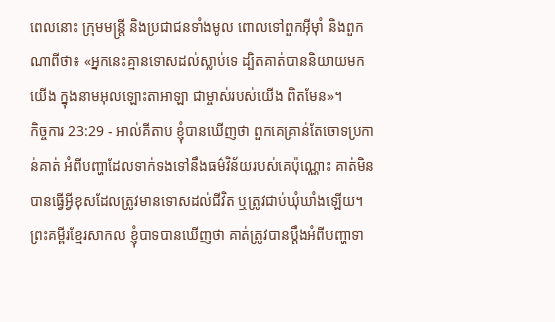ពេលនោះ ក្រុមមន្ត្រី និងប្រជាជនទាំងមូល ពោលទៅពួកអ៊ីមុាំ និងពួកណាពីថា៖ «អ្នកនេះគ្មានទោសដល់ស្លាប់ទេ ដ្បិតគាត់បាននិយាយមកយើង ក្នុងនាមអុលឡោះតាអាឡា ជាម្ចាស់របស់យើង ពិតមែន»។
កិច្ចការ 23:29 - អាល់គីតាប ខ្ញុំបានឃើញថា ពួកគេគ្រាន់តែចោទប្រកាន់គាត់ អំពីបញ្ហាដែលទាក់ទងទៅនឹងធម៌វិន័យរបស់គេប៉ុណ្ណោះ គាត់មិនបានធ្វើអ្វីខុសដែលត្រូវមានទោសដល់ជីវិត ឬត្រូវជាប់ឃុំឃាំងឡើយ។ ព្រះគម្ពីរខ្មែរសាកល ខ្ញុំបាទបានឃើញថា គាត់ត្រូវបានប្ដឹងអំពីបញ្ហាទា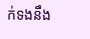ក់ទងនឹង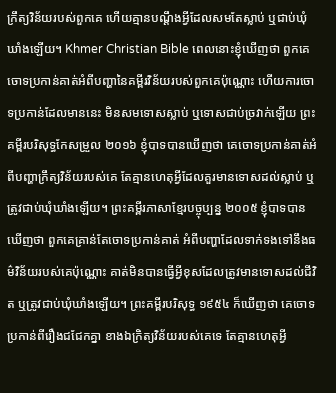ក្រឹត្យវិន័យរបស់ពួកគេ ហើយគ្មានបណ្ដឹងអ្វីដែលសមតែស្លាប់ ឬជាប់ឃុំឃាំងឡើយ។ Khmer Christian Bible ពេលនោះខ្ញុំឃើញថា ពួកគេចោទប្រកាន់គាត់អំពីបញ្ហានៃគម្ពីរវិន័យរបស់ពួកគេប៉ុណ្ណោះ ហើយការចោទប្រកាន់ដែលមាននេះ មិនសមទោសស្លាប់ ឬទោសជាប់ច្រវាក់ឡើយ ព្រះគម្ពីរបរិសុទ្ធកែសម្រួល ២០១៦ ខ្ញុំបាទបានឃើញថា គេចោទប្រកាន់គាត់អំពីបញ្ហាក្រឹត្យវិន័យរបស់គេ តែគ្មានហេតុអ្វីដែលគួរមានទោសដល់ស្លាប់ ឬត្រូវជាប់ឃុំឃាំងឡើយ។ ព្រះគម្ពីរភាសាខ្មែរបច្ចុប្បន្ន ២០០៥ ខ្ញុំបាទបានឃើញថា ពួកគេគ្រាន់តែចោទប្រកាន់គាត់ អំពីបញ្ហាដែលទាក់ទងទៅនឹងធម៌វិន័យរបស់គេប៉ុណ្ណោះ គាត់មិនបានធ្វើអ្វីខុសដែលត្រូវមានទោសដល់ជីវិត ឬត្រូវជាប់ឃុំឃាំងឡើយ។ ព្រះគម្ពីរបរិសុទ្ធ ១៩៥៤ ក៏ឃើញថា គេចោទប្រកាន់ពីរឿងជជែកគ្នា ខាងឯក្រិត្យវិន័យរបស់គេទេ តែគ្មានហេតុអ្វី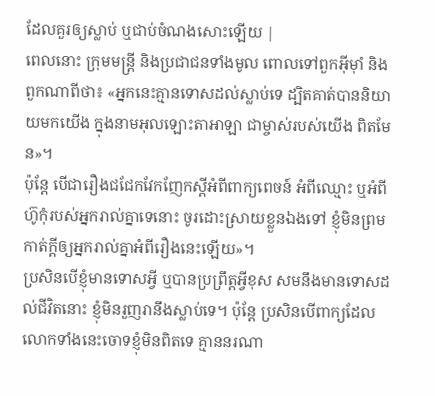ដែលគួរឲ្យស្លាប់ ឬជាប់ចំណងសោះឡើយ |
ពេលនោះ ក្រុមមន្ត្រី និងប្រជាជនទាំងមូល ពោលទៅពួកអ៊ីមុាំ និងពួកណាពីថា៖ «អ្នកនេះគ្មានទោសដល់ស្លាប់ទេ ដ្បិតគាត់បាននិយាយមកយើង ក្នុងនាមអុលឡោះតាអាឡា ជាម្ចាស់របស់យើង ពិតមែន»។
ប៉ុន្ដែ បើជារឿងជជែកវែកញែកស្ដីអំពីពាក្យពេចន៍ អំពីឈ្មោះ ឬអំពីហ៊ូកុំរបស់អ្នករាល់គ្នាទេនោះ ចូរដោះស្រាយខ្លួនឯងទៅ ខ្ញុំមិនព្រមកាត់ក្ដីឲ្យអ្នករាល់គ្នាអំពីរឿងនេះឡើយ»។
ប្រសិនបើខ្ញុំមានទោសអ្វី ឬបានប្រព្រឹត្ដអ្វីខុស សមនឹងមានទោសដល់ជីវិតនោះ ខ្ញុំមិនរួញរានឹងស្លាប់ទេ។ ប៉ុន្ដែ ប្រសិនបើពាក្យដែលលោកទាំងនេះចោទខ្ញុំមិនពិតទេ គ្មាននរណា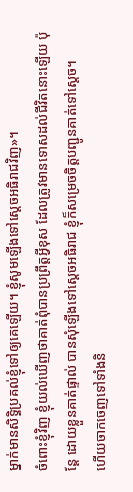ម្នាក់មានសិទ្ធិប្រគល់ខ្ញុំទៅឲ្យគេឡើយ។ ខ្ញុំសូមឡើងទៅស្តេចអធិរាជវិញ»។
ចំពោះខ្ញុំវិញ ខ្ញុំយល់ឃើញថាគាត់ពុំបានប្រព្រឹត្ដអ្វីខុស ដែលត្រូវមានទោសដល់ជីវិតនោះឡើយ ប៉ុន្ដែ ដោយខ្លួនគាត់ផ្ទាល់ បានសុំឡើងទៅស្តេចអធិរាជ ខ្ញុំក៏សម្រេចចិត្ដបញ្ជូនគាត់ទៅស្តេច។
ហើយចាកចេញទៅទាំងនិ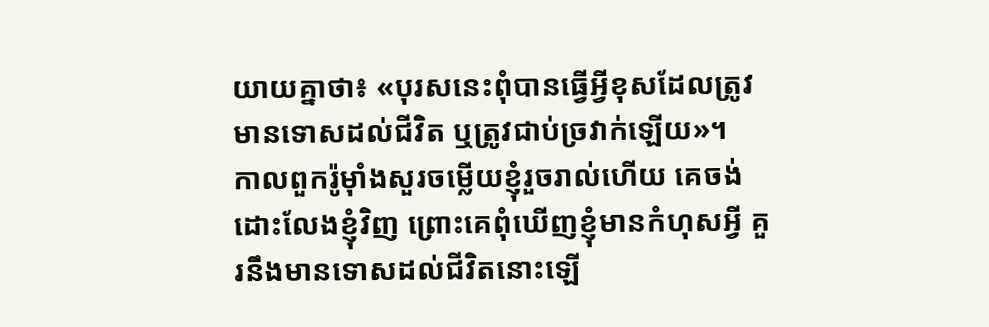យាយគ្នាថា៖ «បុរសនេះពុំបានធ្វើអ្វីខុសដែលត្រូវមានទោសដល់ជីវិត ឬត្រូវជាប់ច្រវាក់ឡើយ»។
កាលពួករ៉ូម៉ាំងសួរចម្លើយខ្ញុំរួចរាល់ហើយ គេចង់ដោះលែងខ្ញុំវិញ ព្រោះគេពុំឃើញខ្ញុំមានកំហុសអ្វី គួរនឹងមានទោសដល់ជីវិតនោះឡើ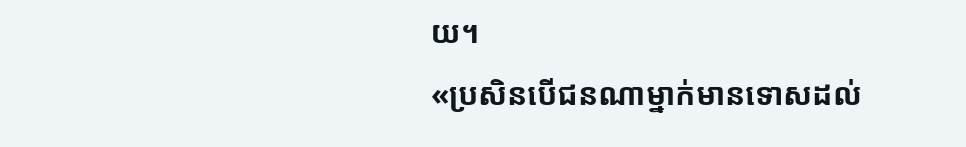យ។
«ប្រសិនបើជនណាម្នាក់មានទោសដល់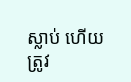ស្លាប់ ហើយត្រូវ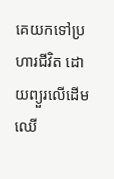គេយកទៅប្រហារជីវិត ដោយព្យួរលើដើមឈើ